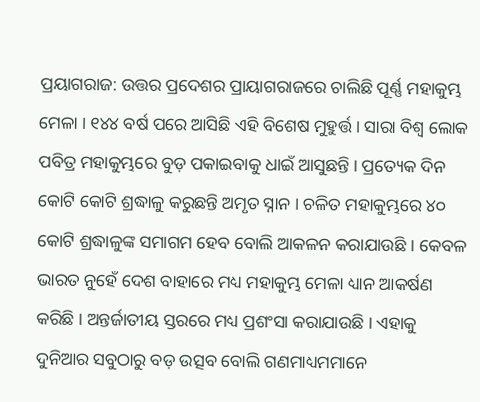ପ୍ରୟାଗରାଜ: ଉତ୍ତର ପ୍ରଦେଶର ପ୍ରାୟାଗରାଜରେ ଚାଲିଛି ପୂର୍ଣ୍ଣ ମହାକୁମ୍ଭ ମେଳା । ୧୪୪ ବର୍ଷ ପରେ ଆସିଛି ଏହି ବିଶେଷ ମୁହୁର୍ତ୍ତ । ସାରା ବିଶ୍ୱ ଲୋକ ପବିତ୍ର ମହାକୁମ୍ଭରେ ବୁଡ଼ ପକାଇବାକୁ ଧାଇଁ ଆସୁଛନ୍ତି । ପ୍ରତ୍ୟେକ ଦିନ କୋଟି କୋଟି ଶ୍ରଦ୍ଧାଳୁ କରୁଛନ୍ତି ଅମୃତ ସ୍ନାନ । ଚଳିତ ମହାକୁମ୍ଭରେ ୪୦ କୋଟି ଶ୍ରଦ୍ଧାଳୁଙ୍କ ସମାଗମ ହେବ ବୋଲି ଆକଳନ କରାଯାଉଛି । କେବଳ ଭାରତ ନୁହେଁ ଦେଶ ବାହାରେ ମଧ୍ୟ ମହାକୁମ୍ଭ ମେଳା ଧ୍ୟାନ ଆକର୍ଷଣ କରିଛି । ଅନ୍ତର୍ଜାତୀୟ ସ୍ତରରେ ମଧ୍ୟ ପ୍ରଶଂସା କରାଯାଉଛି । ଏହାକୁ ଦୁନିଆର ସବୁଠାରୁ ବଡ଼ ଉତ୍ସବ ବୋଲି ଗଣମାଧ୍ୟମମାନେ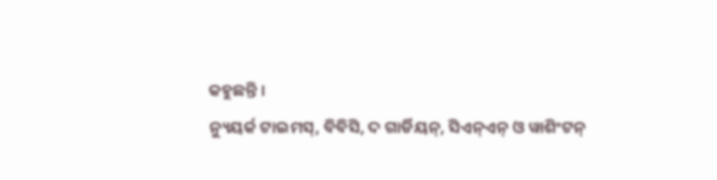କହୁଛନ୍ତି ।
ନ୍ୟୁୟର୍କ ଟାଇମସ୍, ବିବିସି, ଦ ଗାର୍ଡିୟନ୍, ସିଏନ୍ଏନ୍ ଓ ୱାଶିଂଟନ୍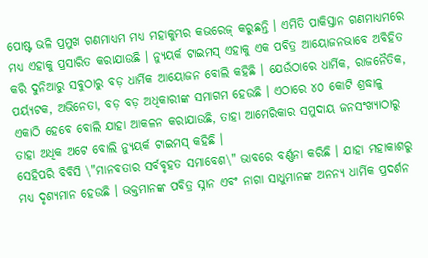ପୋଷ୍ଟ ଭଳି ପ୍ରମୁଖ ଗଣମାଧ୍ୟମ ମଧ୍ୟ ମହାକୁମ୍ଭର କଭରେଜ୍ କରୁଛନ୍ତି । ଏମିତି ପାକିସ୍ତାନ ଗଣମାଧ୍ୟମରେ ମଧ୍ୟ ଏହାକୁ ପ୍ରସାରିତ କରାଯାଉଛି । ନ୍ୟୁୟର୍କ ଟାଇମସ୍ ଏହାକୁ ଏକ ପବିତ୍ର ଆୟୋଜନଭାବେ ଅବିହିତ କରି ଦୁନିଆରୁ ସବୁଠାରୁ ବଡ଼ ଧାର୍ମିକ ଆୟୋଜନ ବୋଲି କହିଛି । ଯେଉଁଠାରେ ଧାର୍ମିକ, ରାଜନୈତିକ, ପର୍ୟ୍ୟଟକ, ଅଭିନେତା, ବଡ଼ ବଡ଼ ଅଧିକାରୀଙ୍କ ସମାଗମ ହେଉଛି । ଏଠାରେ ୪୦ କୋଟି ଶ୍ରଦ୍ଧାଳୁ ଏକାଠି ହେବେ ବୋଲି ଯାହା ଆକଳନ କରାଯାଉଛି, ତାହା ଆମେରିକାର ସମୁଦାୟ ଜନସଂଖ୍ୟାଠାରୁ ତାହା ଅଧିକ ଅଟେ ବୋଲି ନ୍ୟୁୟର୍କ ଟାଇମସ୍ କହିଛି ।
ସେହିପରି ବିବିସି \"ମାନବତାର ସର୍ବବୃହତ ସମାବେଶ\" ଭାବରେ ବର୍ଣ୍ଣନା କରିଛି । ଯାହା ମହାକାଶରୁ ମଧ୍ୟ ଦୃଶ୍ୟମାନ ହେଉଛି । ଭକ୍ତମାନଙ୍କ ପବିତ୍ର ସ୍ନାନ ଏବଂ ନାଗା ସାଧୁମାନଙ୍କ ଅନନ୍ୟ ଧାର୍ମିକ ପ୍ରଦର୍ଶନ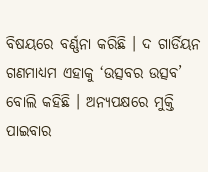ବିଷୟରେ ବର୍ଣ୍ଣନା କରିଛି । ଦ ଗାର୍ଡିୟନ ଗଣମାଧ୍ୟମ ଏହାକୁ ‘ଉତ୍ସବର ଉତ୍ସବ’ ବୋଲି କହିଛି । ଅନ୍ୟପକ୍ଷରେ ମୁକ୍ତି ପାଇବାର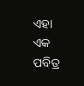ଏହା ଏକ ପବିତ୍ର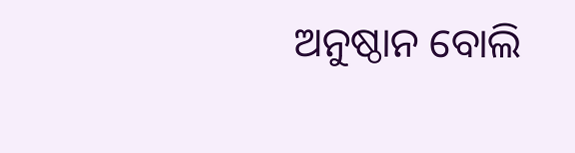ଅନୁଷ୍ଠାନ ବୋଲି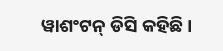ୱାଶଂଟନ୍ ଡିସି କହିଛି ।